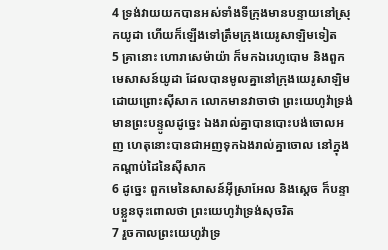4 ទ្រង់វាយយកបានអស់ទាំងទីក្រុងមានបន្ទាយនៅស្រុកយូដា ហើយក៏ឡើងទៅត្រឹមក្រុងយេរូសាឡិមទៀត
5 គ្រានោះ ហោរាសេម៉ាយ៉ា ក៏មកឯរេហូបោម និងពួកមេសាសន៍យូដា ដែលបានមូលគ្នានៅក្រុងយេរូសាឡិម ដោយព្រោះស៊ីសាក លោកមានវាចាថា ព្រះយេហូវ៉ាទ្រង់មានព្រះបន្ទូលដូច្នេះ ឯងរាល់គ្នាបានបោះបង់ចោលអញ ហេតុនោះបានជាអញទុកឯងរាល់គ្នាចោល នៅក្នុងកណ្តាប់ដៃនៃស៊ីសាក
6 ដូច្នេះ ពួកមេនៃសាសន៍អ៊ីស្រាអែល និងស្តេច ក៏បន្ទាបខ្លួនចុះពោលថា ព្រះយេហូវ៉ាទ្រង់សុចរិត
7 រួចកាលព្រះយេហូវ៉ាទ្រ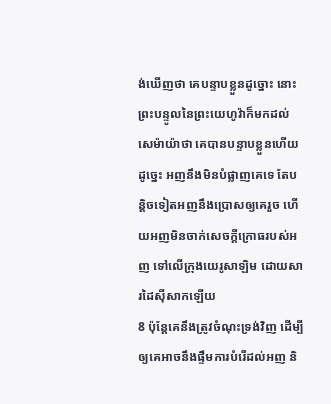ង់ឃើញថា គេបន្ទាបខ្លួនដូច្នោះ នោះព្រះបន្ទូលនៃព្រះយេហូវ៉ាក៏មកដល់សេម៉ាយ៉ាថា គេបានបន្ទាបខ្លួនហើយ ដូច្នេះ អញនឹងមិនបំផ្លាញគេទេ តែបន្តិចទៀតអញនឹងប្រោសឲ្យគេរួច ហើយអញមិនចាក់សេចក្ដីក្រោធរបស់អញ ទៅលើក្រុងយេរូសាឡិម ដោយសារដៃស៊ីសាកឡើយ
8 ប៉ុន្តែគេនឹងត្រូវចំណុះទ្រង់វិញ ដើម្បីឲ្យគេអាចនឹងផ្ទឹមការបំរើដល់អញ និ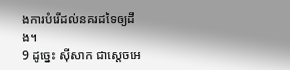ងការបំរើដល់នគរដទៃឲ្យដឹង។
9 ដូច្នេះ ស៊ីសាក ជាស្តេចអេ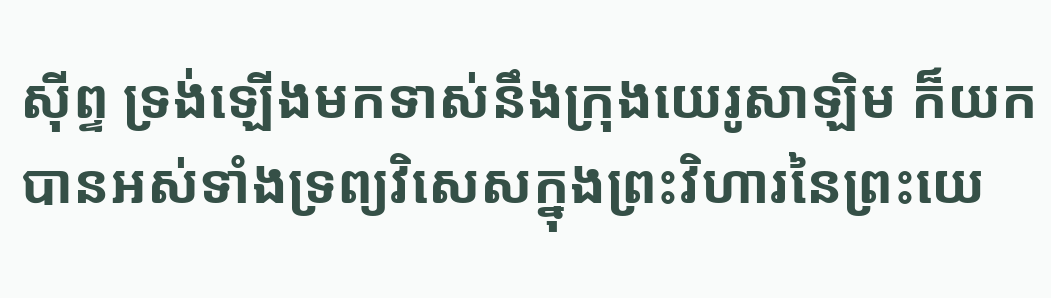ស៊ីព្ទ ទ្រង់ឡើងមកទាស់នឹងក្រុងយេរូសាឡិម ក៏យកបានអស់ទាំងទ្រព្យវិសេសក្នុងព្រះវិហារនៃព្រះយេ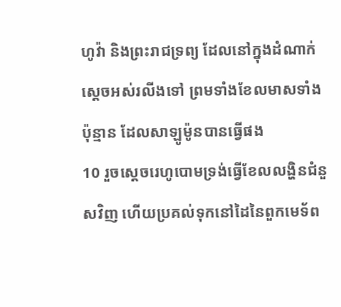ហូវ៉ា និងព្រះរាជទ្រព្យ ដែលនៅក្នុងដំណាក់ស្តេចអស់រលីងទៅ ព្រមទាំងខែលមាសទាំងប៉ុន្មាន ដែលសាឡូម៉ូនបានធ្វើផង
10 រួចស្តេចរេហូបោមទ្រង់ធ្វើខែលលង្ហិនជំនួសវិញ ហើយប្រគល់ទុកនៅដៃនៃពួកមេទ័ព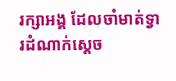រក្សាអង្គ ដែលចាំមាត់ទ្វារដំណាក់ស្តេច